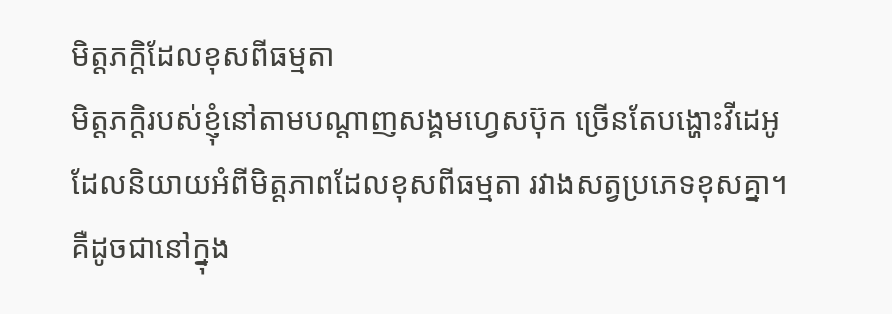មិត្តភក្តិដែលខុសពីធម្មតា
មិត្តភក្តិរបស់ខ្ញុំនៅតាមបណ្តាញសង្គមហ្វេសប៊ុក ច្រើនតែបង្ហោះវីដេអូ ដែលនិយាយអំពីមិត្តភាពដែលខុសពីធម្មតា រវាងសត្វប្រភេទខុសគ្នា។ គឺដូចជានៅក្នុង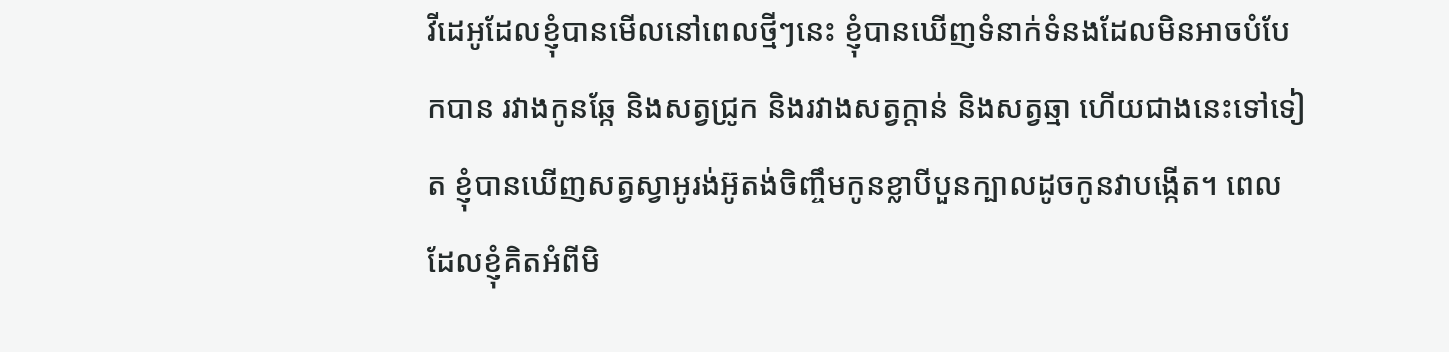វីដេអូដែលខ្ញុំបានមើលនៅពេលថ្មីៗនេះ ខ្ញុំបានឃើញទំនាក់ទំនងដែលមិនអាចបំបែកបាន រវាងកូនឆ្កែ និងសត្វជ្រូក និងរវាងសត្វក្តាន់ និងសត្វឆ្មា ហើយជាងនេះទៅទៀត ខ្ញុំបានឃើញសត្វស្វាអូរង់អ៊ូតង់ចិញ្ចឹមកូនខ្លាបីបួនក្បាលដូចកូនវាបង្កើត។ ពេលដែលខ្ញុំគិតអំពីមិ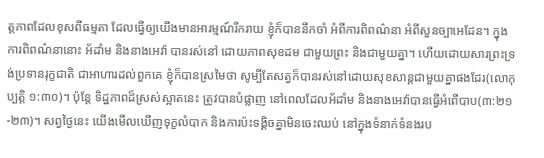ត្តភាពដែលខុសពីធម្មតា ដែលធ្វើឲ្យយើងមានអារម្មណ៍រីករាយ ខ្ញុំក៏បាននឹកចាំ អំពីការពិពណ៌នា អំពីសួនច្បាអេដែន។ ក្នុងការពិពណ៌នានោះ អ័ដាំម និងនាងអេវ៉ា បានរស់នៅ ដោយភាពសុខដម ជាមួយព្រះ និងជាមួយគ្នា។ ហើយដោយសារព្រះទ្រង់ប្រទានរុក្ខជាតិ ជាអាហារដល់ពួកគេ ខ្ញុំក៏បានស្រមៃថា សូម្បីតែសត្វក៏បានរស់នៅដោយសុខសាន្តជាមួយគ្នាផងដែរ(លោកុប្បត្តិ ១:៣០)។ ប៉ុន្តែ ទិដ្ឋភាពដ៏ស្រស់ស្អាតនេះ ត្រូវបានបំផ្លាញ នៅពេលដែលអ័ដាំម និងនាងអេវ៉ាបានធ្វើអំពើបាប(៣:២១-២៣)។ សព្វថ្ងៃនេះ យើងមើលឃើញទុក្ខលំបាក និងការប៉ះទង្គិចគ្នាមិនចេះឈប់ នៅក្នុងទំនាក់ទំនងរប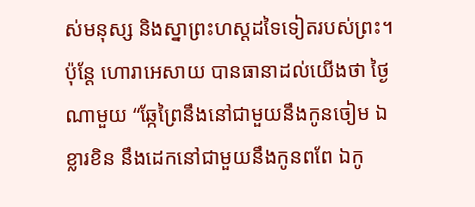ស់មនុស្ស និងស្នាព្រះហស្តដទៃទៀតរបស់ព្រះ។ ប៉ុន្តែ ហោរាអេសាយ បានធានាដល់យើងថា ថ្ងៃណាមួយ “ឆ្កែព្រៃនឹងនៅជាមួយនឹងកូនចៀម ឯខ្លារខិន នឹងដេកនៅជាមួយនឹងកូនពពែ ឯកូ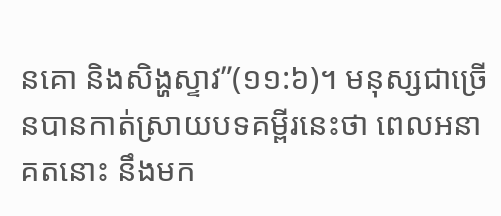នគោ និងសិង្ហស្ទាវ”(១១:៦)។ មនុស្សជាច្រើនបានកាត់ស្រាយបទគម្ពីរនេះថា ពេលអនាគតនោះ នឹងមក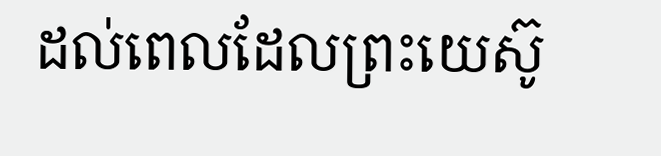ដល់ពេលដែលព្រះយេស៊ូ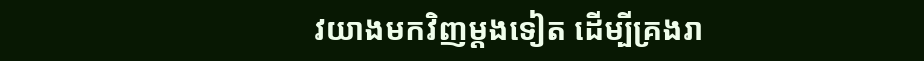វយាងមកវិញម្តងទៀត ដើម្បីគ្រងរា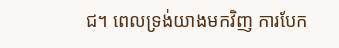ជ។ ពេលទ្រង់យាងមកវិញ ការបែក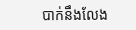បាក់នឹងលែង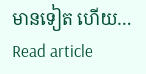មានទៀត ហើយ…
Read article